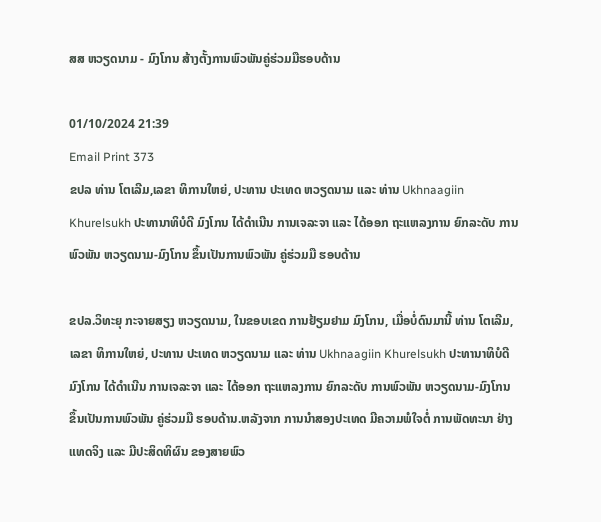ສສ ຫວຽດນາມ - ມົງໂກນ ສ້າງຕັ້ງການພົວພັນຄູ່ຮ່ວມມືຮອບດ້ານ

01/10/2024 21:39
Email Print 373
ຂປລ ທ່ານ ໂຕເລີມ,ເລຂາ ທິການໃຫຍ່, ປະທານ ປະເທດ ຫວຽດນາມ ແລະ ທ່ານ Ukhnaagiin Khurelsukh ປະທານາທິບໍດີ ມົງໂກນ ໄດ້ດຳເນີນ ການເຈລະຈາ ແລະ ໄດ້ອອກ ຖະແຫລງການ ຍົກລະດັບ ການພົວພັນ ຫວຽດນາມ-ມົງໂກນ ຂຶ້ນເປັນການພົວພັນ ຄູ່ຮ່ວມມື ຮອບດ້ານ

ຂປລ.ວິທະຍຸ ກະຈາຍສຽງ ຫວຽດນາມ, ໃນຂອບເຂດ ການຢ້ຽມຢາມ ມົງໂກນ, ເມື່ອບໍ່ດົນມານີ້ ທ່ານ ໂຕເລີມ,ເລຂາ ທິການໃຫຍ່, ປະທານ ປະເທດ ຫວຽດນາມ ແລະ ທ່ານ Ukhnaagiin Khurelsukh ປະທານາທິບໍດີ ມົງໂກນ ໄດ້ດຳເນີນ ການເຈລະຈາ ແລະ ໄດ້ອອກ ຖະແຫລງການ ຍົກລະດັບ ການພົວພັນ ຫວຽດນາມ-ມົງໂກນ ຂຶ້ນເປັນການພົວພັນ ຄູ່ຮ່ວມມື ຮອບດ້ານ.ຫລັງຈາກ ການນຳສອງປະເທດ ມີຄວາມພໍໃຈຕໍ່ ການພັດທະນາ ຢ່າງແທດຈິງ ແລະ ມີປະສິດທິຜົນ ຂອງສາຍພົວ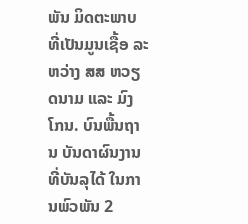ພັນ ມິດຕະພາບ ທີ່ເປັນມູນເຊື້ອ ລະຫວ່າງ ສສ ຫວຽດນາມ ແລະ ມົງໂກນ. ບົນພື້ນຖານ ບັນດາຜົນງານ ທີ່ບັນລຸໄດ້ ໃນການພົວພັນ 2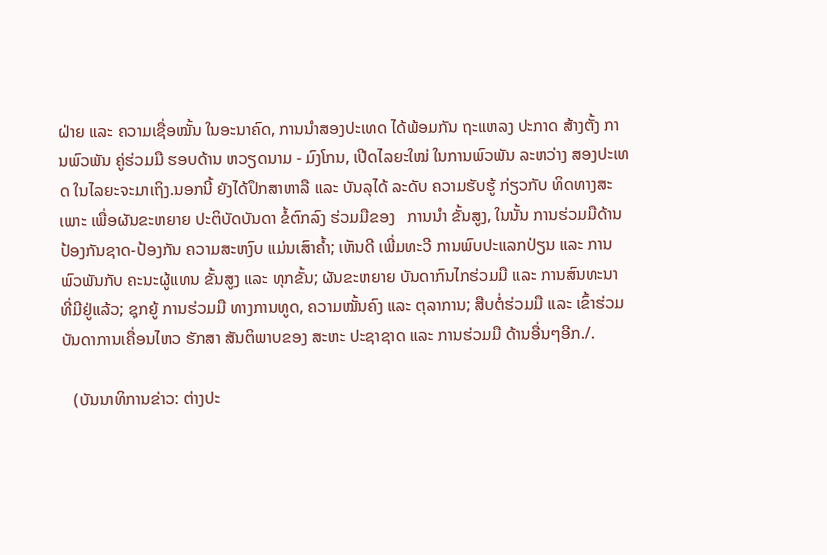ຝ່າຍ ແລະ ຄວາມເຊື່ອໝັ້ນ ໃນອະນາຄົດ, ການນຳສອງປະເທດ ໄດ້ພ້ອມກັນ ຖະແຫລງ ປະກາດ ສ້າງຕັ້ງ ການພົວພັນ ຄູ່ຮ່ວມມື ຮອບດ້ານ ຫວຽດນາມ - ມົງໂກນ, ເປີດໄລຍະໃໝ່ ໃນການພົວພັນ ລະຫວ່າງ ສອງປະເທດ ໃນໄລຍະຈະມາເຖິງ.ນອກນີ້ ຍັງໄດ້ປຶກສາຫາລື ແລະ ບັນລຸໄດ້ ລະດັບ ຄວາມຮັບຮູ້ ກ່ຽວກັບ ທິດທາງສະເພາະ ເພື່ອຜັນຂະຫຍາຍ ປະຕິບັດບັນດາ ຂໍ້ຕົກລົງ ຮ່ວມມືຂອງ   ການນຳ ຂັ້ນສູງ, ໃນນັ້ນ ການຮ່ວມມືດ້ານ ປ້ອງກັນຊາດ-ປ້ອງກັນ ຄວາມສະຫງົບ ແມ່ນເສົາຄ້ຳ; ເຫັນດີ ເພີ່ມທະວີ ການພົບປະແລກປ່ຽນ ແລະ ການພົວພັນກັບ ຄະນະຜູ້ແທນ ຂັ້ນສູງ ແລະ ທຸກຂັ້ນ; ຜັນຂະຫຍາຍ ບັນດາກົນໄກຮ່ວມມື ແລະ ການສົນທະນາ ທີ່ມີຢູ່ແລ້ວ; ຊຸກຍູ້ ການຮ່ວມມື ທາງການທູດ, ຄວາມໝັ້ນຄົງ ແລະ ຕຸລາການ; ສືບຕໍ່ຮ່ວມມື ແລະ ເຂົ້າຮ່ວມ ບັນດາການເຄື່ອນໄຫວ ຮັກສາ ສັນຕິພາບຂອງ ສະຫະ ປະຊາຊາດ ແລະ ການຮ່ວມມື ດ້ານອື່ນໆອີກ./.

   (ບັນນາທິການຂ່າວ: ຕ່າງປະ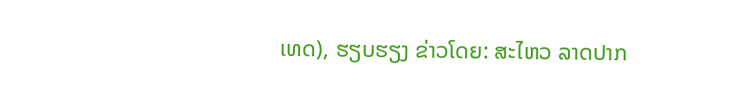ເທດ), ຮຽບຮຽງ ຂ່າວໂດຍ: ສະໄຫວ ລາດປາກ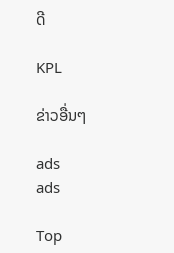ດີ

KPL

ຂ່າວອື່ນໆ

ads
ads

Top